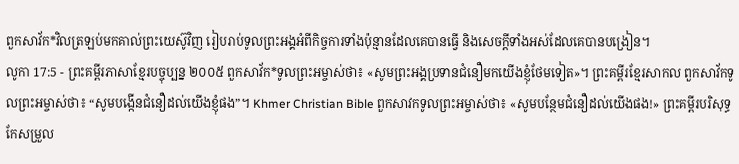ពួកសាវ័ក*វិលត្រឡប់មកគាល់ព្រះយេស៊ូវិញ រៀបរាប់ទូលព្រះអង្គអំពីកិច្ចការទាំងប៉ុន្មានដែលគេបានធ្វើ និងសេចក្ដីទាំងអស់ដែលគេបានបង្រៀន។
លូកា 17:5 - ព្រះគម្ពីរភាសាខ្មែរបច្ចុប្បន្ន ២០០៥ ពួកសាវ័ក*ទូលព្រះអម្ចាស់ថា៖ «សូមព្រះអង្គប្រទានជំនឿមកយើងខ្ញុំថែមទៀត»។ ព្រះគម្ពីរខ្មែរសាកល ពួកសាវ័កទូលព្រះអម្ចាស់ថា៖ “សូមបង្កើនជំនឿដល់យើងខ្ញុំផង”។ Khmer Christian Bible ពួកសាវកទូលព្រះអម្ចាស់ថា៖ «សូមបន្ថែមជំនឿដល់យើងផង!» ព្រះគម្ពីរបរិសុទ្ធកែសម្រួល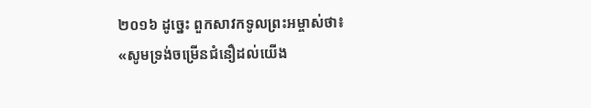២០១៦ ដូច្នេះ ពួកសាវកទូលព្រះអម្ចាស់ថា៖ «សូមទ្រង់ចម្រើនជំនឿដល់យើង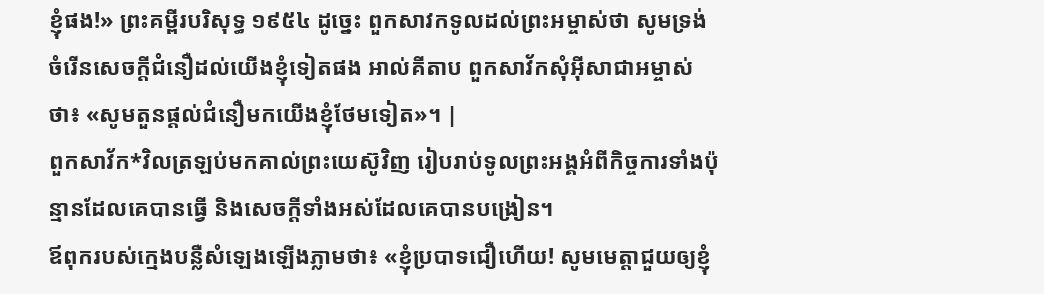ខ្ញុំផង!» ព្រះគម្ពីរបរិសុទ្ធ ១៩៥៤ ដូច្នេះ ពួកសាវកទូលដល់ព្រះអម្ចាស់ថា សូមទ្រង់ចំរើនសេចក្ដីជំនឿដល់យើងខ្ញុំទៀតផង អាល់គីតាប ពួកសាវ័កសុំអ៊ីសាជាអម្ចាស់ថា៖ «សូមតួនផ្តល់ជំនឿមកយើងខ្ញុំថែមទៀត»។ |
ពួកសាវ័ក*វិលត្រឡប់មកគាល់ព្រះយេស៊ូវិញ រៀបរាប់ទូលព្រះអង្គអំពីកិច្ចការទាំងប៉ុន្មានដែលគេបានធ្វើ និងសេចក្ដីទាំងអស់ដែលគេបានបង្រៀន។
ឪពុករបស់ក្មេងបន្លឺសំឡេងឡើងភ្លាមថា៖ «ខ្ញុំប្របាទជឿហើយ! សូមមេត្តាជួយឲ្យខ្ញុំ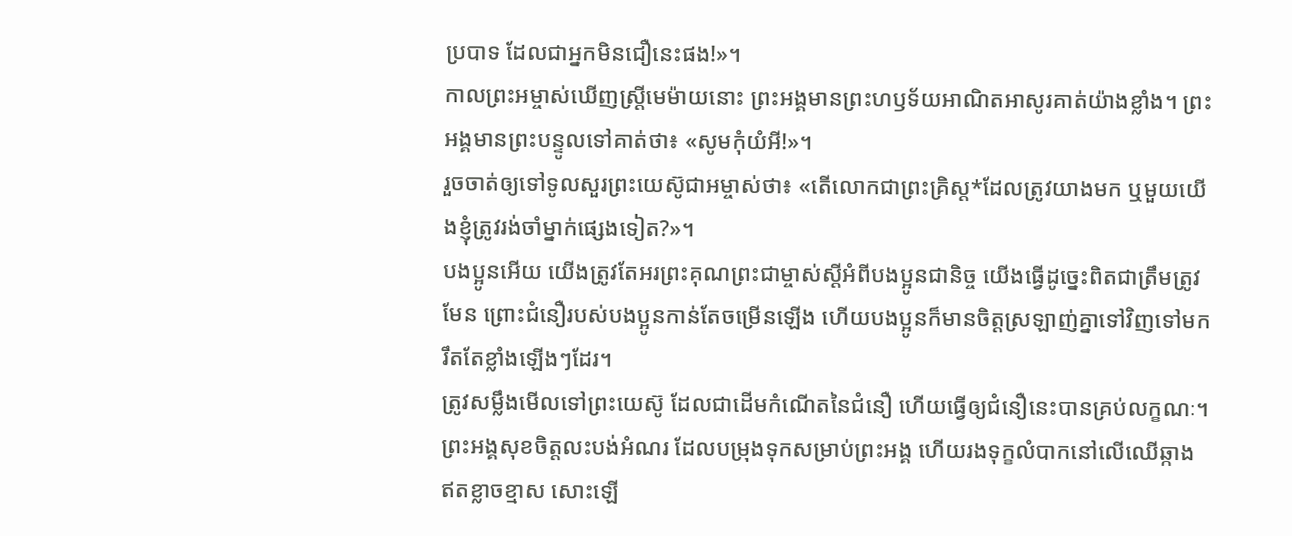ប្របាទ ដែលជាអ្នកមិនជឿនេះផង!»។
កាលព្រះអម្ចាស់ឃើញស្ត្រីមេម៉ាយនោះ ព្រះអង្គមានព្រះហឫទ័យអាណិតអាសូរគាត់យ៉ាងខ្លាំង។ ព្រះអង្គមានព្រះបន្ទូលទៅគាត់ថា៖ «សូមកុំយំអី!»។
រួចចាត់ឲ្យទៅទូលសួរព្រះយេស៊ូជាអម្ចាស់ថា៖ «តើលោកជាព្រះគ្រិស្ត*ដែលត្រូវយាងមក ឬមួយយើងខ្ញុំត្រូវរង់ចាំម្នាក់ផ្សេងទៀត?»។
បងប្អូនអើយ យើងត្រូវតែអរព្រះគុណព្រះជាម្ចាស់ស្ដីអំពីបងប្អូនជានិច្ច យើងធ្វើដូច្នេះពិតជាត្រឹមត្រូវមែន ព្រោះជំនឿរបស់បងប្អូនកាន់តែចម្រើនឡើង ហើយបងប្អូនក៏មានចិត្តស្រឡាញ់គ្នាទៅវិញទៅមករឹតតែខ្លាំងឡើងៗដែរ។
ត្រូវសម្លឹងមើលទៅព្រះយេស៊ូ ដែលជាដើមកំណើតនៃជំនឿ ហើយធ្វើឲ្យជំនឿនេះបានគ្រប់លក្ខណៈ។ ព្រះអង្គសុខចិត្តលះបង់អំណរ ដែលបម្រុងទុកសម្រាប់ព្រះអង្គ ហើយរងទុក្ខលំបាកនៅលើឈើឆ្កាង ឥតខ្លាចខ្មាស សោះឡើ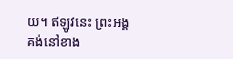យ។ ឥឡូវនេះ ព្រះអង្គគង់នៅខាង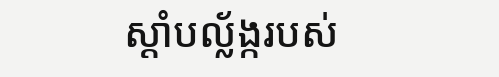ស្ដាំបល្ល័ង្ករបស់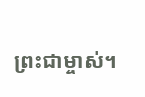ព្រះជាម្ចាស់។